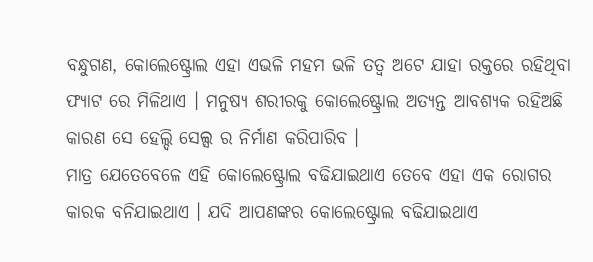ବନ୍ଧୁଗଣ, କୋଲେଷ୍ଟ୍ରୋଲ ଏହା ଏଭଳି ମହମ ଭଳି ତତ୍ଵ ଅଟେ ଯାହା ରକ୍ତରେ ରହିଥିବା ଫ୍ୟାଟ ରେ ମିଳିଥାଏ । ମନୁଷ୍ୟ ଶରୀରକୁ କୋଲେଷ୍ଟ୍ରୋଲ ଅତ୍ୟନ୍ତ ଆବଶ୍ୟକ ରହିଅଛି କାରଣ ସେ ହେଲ୍ଦି ସେଲ୍ସ ର ନିର୍ମାଣ କରିପାରିବ ।
ମାତ୍ର ଯେତେବେଳେ ଏହି କୋଲେଷ୍ଟ୍ରୋଲ ବଢିଯାଇଥାଏ ତେବେ ଏହା ଏକ ରୋଗର କାରକ ବନିଯାଇଥାଏ । ଯଦି ଆପଣଙ୍କର କୋଲେଷ୍ଟ୍ରୋଲ ବଢିଯାଇଥାଏ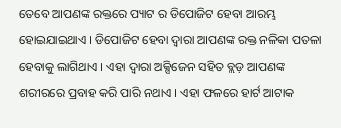ତେବେ ଆପଣଙ୍କ ରକ୍ତରେ ପ୍ୟାଟ ର ଡିପୋଜିଟ ହେବା ଆରମ୍ଭ ହୋଇଯାଇଥାଏ । ଡିପୋଜିଟ ହେବା ଦ୍ଵାରା ଆପଣଙ୍କ ରକ୍ତ ନଳିକା ପତଳା ହେବାକୁ ଲାଗିଥାଏ । ଏହା ଦ୍ଵାରା ଅକ୍ସିଜେନ ସହିତ ବ୍ଲଡ଼ ଆପଣଙ୍କ ଶରୀରରେ ପ୍ରବାହ କରି ପାରି ନଥାଏ । ଏହା ଫଳରେ ହାର୍ଟ ଆଟାକ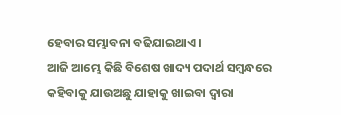ହେବାର ସମ୍ଭାବନା ବଢିଯାଇଥାଏ ।
ଆଜି ଆମ୍ଭେ କିଛି ବିଶେଷ ଖାଦ୍ୟ ପଦାର୍ଥ ସମ୍ବନ୍ଧରେ କହିବାକୁ ଯାଉଅଛୁ ଯାହାକୁ ଖାଇବା ଦ୍ଵାରା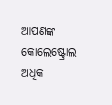ଆପଣଙ୍କ କୋଲେଷ୍ଟ୍ରୋଲ ଅଧିକ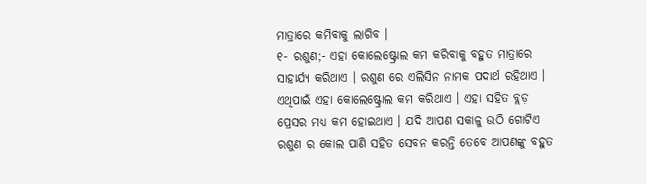ମାତ୍ରାରେ କମିବାକୁ ଲାଗିବ ।
୧- ରଶୁଣ;- ଏହା କୋଲେଷ୍ଟ୍ରୋଲ କମ କରିବାକୁ ବହୁତ ମାତ୍ରାରେ ସାହାର୍ଯ୍ୟ କରିଥାଏ । ରଶୁଣ ରେ ଏଲିସିନ ନାମକ ପଦାର୍ଥ ରହିଥାଏ । ଏଥିପାଇଁ ଏହା କୋଲେଷ୍ଟ୍ରୋଲ କମ କରିଥାଏ । ଏହା ସହିତ ବ୍ଲଡ଼ ପ୍ରେସର ମଧ୍ୟ କମ ହୋଇଥାଏ । ଯଦି ଆପଣ ସକାଳୁ ଉଠି ଗୋଟିଏ ରଶୁଣ ର କୋଲ ପାଣି ସହିତ ସେବନ କରନ୍ତି ତେବେ ଆପଣଙ୍କୁ ବହୁତ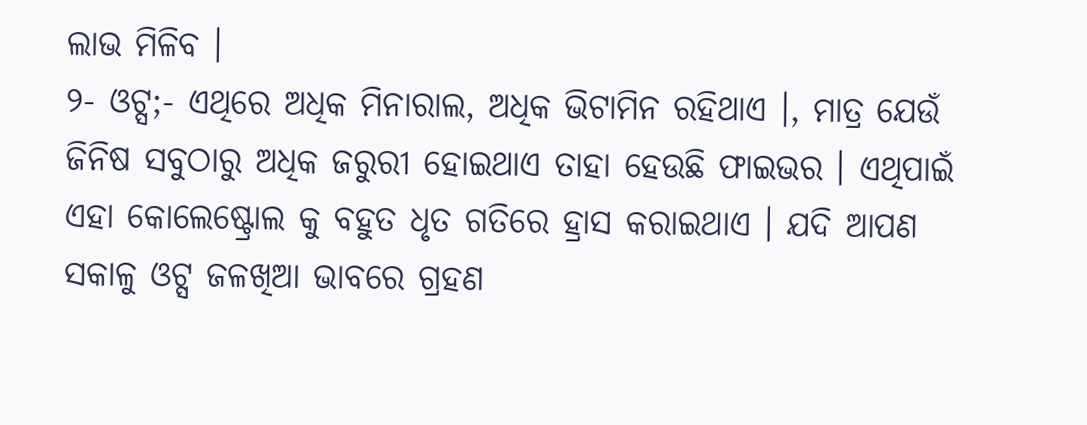ଲାଭ ମିଳିବ ।
୨- ଓଟ୍ସ;- ଏଥିରେ ଅଧିକ ମିନାରାଲ, ଅଧିକ ଭିଟାମିନ ରହିଥାଏ ।, ମାତ୍ର ଯେଉଁ ଜିନିଷ ସବୁଠାରୁ ଅଧିକ ଜରୁରୀ ହୋଇଥାଏ ତାହା ହେଉଛି ଫାଇଭର । ଏଥିପାଇଁ ଏହା କୋଲେଷ୍ଟ୍ରୋଲ କୁ ବହୁତ ଧୃତ ଗତିରେ ହ୍ରାସ କରାଇଥାଏ । ଯଦି ଆପଣ ସକାଳୁ ଓଟ୍ସ ଜଳଖିଆ ଭାବରେ ଗ୍ରହଣ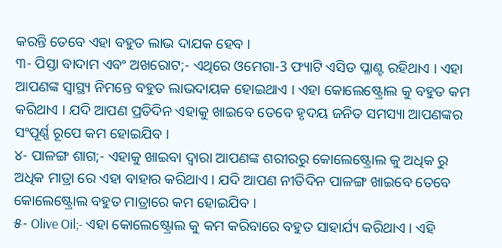କରନ୍ତି ତେବେ ଏହା ବହୁତ ଲାଭ ଦାଯକ ହେବ ।
୩- ପିସ୍ତା ବାଦାମ ଏବଂ ଅଖରୋଟ;- ଏଥିରେ ଓମେଗା-3 ଫ୍ୟାଟି ଏସିଡ ପ୍ଳାଣ୍ଟ ରହିଥାଏ । ଏହା ଆପଣଙ୍କ ସ୍ୱାସ୍ଥ୍ୟ ନିମନ୍ତେ ବହୁତ ଲାଭଦାୟକ ହୋଇଥାଏ । ଏହା କୋଲେଷ୍ଟ୍ରୋଲ କୁ ବହୁତ କମ କରିଥାଏ । ଯଦି ଆପଣ ପ୍ରତିଦିନ ଏହାକୁ ଖାଇବେ ତେବେ ହୃଦୟ ଜନିତ ସମସ୍ୟା ଆପଣଙ୍କର ସଂପୂର୍ଣ୍ଣ ରୂପେ କମ ହୋଇଯିବ ।
୪- ପାଳଙ୍ଗ ଶାଗ;- ଏହାକୁ ଖାଇବା ଦ୍ଵାରା ଆପଣଙ୍କ ଶରୀରରୁ କୋଲେଷ୍ଟ୍ରୋଲ କୁ ଅଧିକ ରୁ ଅଧିକ ମାତ୍ରା ରେ ଏହା ବାହାର କରିଥାଏ । ଯଦି ଆପଣ ନୀତିଦିନ ପାଳଙ୍ଗ ଖାଇବେ ତେବେ କୋଲେଷ୍ଟ୍ରୋଲ ବହୁତ ମାତ୍ରାରେ କମ ହୋଇଯିବ ।
୫- Olive Oil;- ଏହା କୋଲେଷ୍ଟ୍ରୋଲ କୁ କମ କରିବାରେ ବହୁତ ସାହାର୍ଯ୍ୟ କରିଥାଏ । ଏହି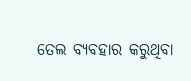ତେଲ ବ୍ୟବହାର କରୁଥିବା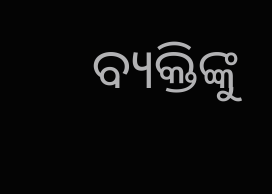ବ୍ୟକ୍ତିଙ୍କୁ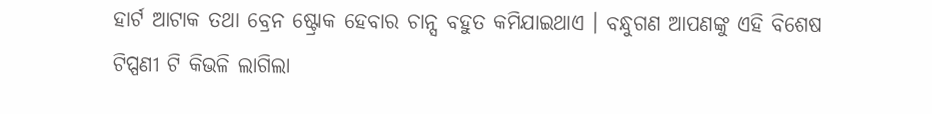ହାର୍ଟ ଆଟାକ ତଥା ବ୍ରେନ ଷ୍ଟ୍ରୋକ ହେବାର ଚାନ୍ସ ବହୁତ କମିଯାଇଥାଏ । ବନ୍ଧୁଗଣ ଆପଣଙ୍କୁ ଏହି ବିଶେଷ ଟିପ୍ପଣୀ ଟି କିଭଳି ଲାଗିଲା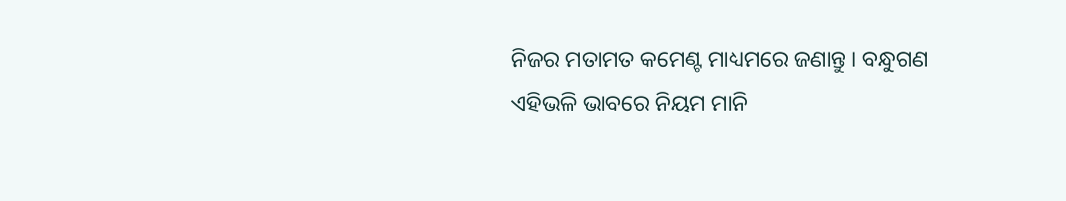ନିଜର ମତାମତ କମେଣ୍ଟ ମାଧ୍ୟମରେ ଜଣାନ୍ତୁ । ବନ୍ଧୁଗଣ ଏହିଭଳି ଭାବରେ ନିୟମ ମାନି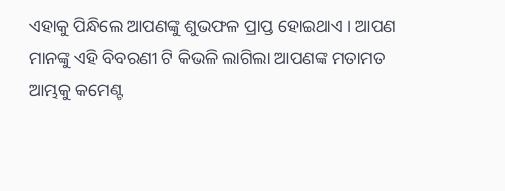ଏହାକୁ ପିନ୍ଧିଲେ ଆପଣଙ୍କୁ ଶୁଭଫଳ ପ୍ରାପ୍ତ ହୋଇଥାଏ । ଆପଣ ମାନଙ୍କୁ ଏହି ବିବରଣୀ ଟି କିଭଳି ଲାଗିଲା ଆପଣଙ୍କ ମତାମତ ଆମ୍ଭକୁ କମେଣ୍ଟ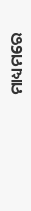ମାଧ୍ୟମରେ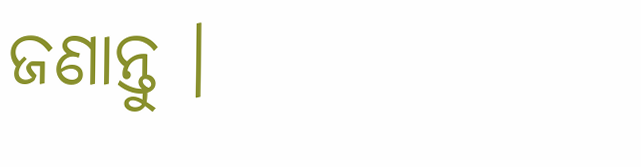ଜଣାନ୍ତୁ ।